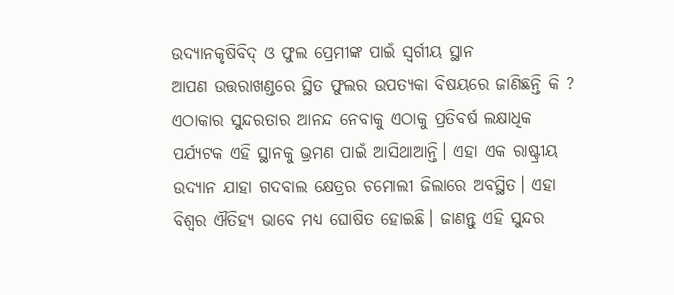ଉଦ୍ୟାନକୃଷିବିଦ୍ ଓ ଫୁଲ ପ୍ରେମୀଙ୍କ ପାଇଁ ସ୍ୱର୍ଗୀୟ ସ୍ଥାନ
ଆପଣ ଉତ୍ତରାଖଣ୍ଡରେ ସ୍ଥିତ ଫୁଲର ଉପତ୍ୟକା ବିଷୟରେ ଜାଣିଛନ୍ତି କି ? ଏଠାକାର ସୁନ୍ଦରତାର ଆନନ୍ଦ ନେବାକୁ ଏଠାକୁ ପ୍ରତିବର୍ଷ ଲକ୍ଷାଧିକ ପର୍ଯ୍ୟଟକ ଏହି ସ୍ଥାନକୁ ଭ୍ରମଣ ପାଇଁ ଆସିଥାଆନ୍ତି। ଏହା ଏକ ରାଷ୍ଟ୍ରୀୟ ଉଦ୍ୟାନ ଯାହା ଗଦବାଲ କ୍ଷେତ୍ରର ଚମୋଲୀ ଜିଲାରେ ଅବସ୍ଥିତ। ଏହା ବିଶ୍ୱର ଐତିହ୍ୟ ଭାବେ ମଧ୍ୟ ଘୋଷିତ ହୋଇଛି। ଜାଣନ୍ତୁ ଏହି ସୁନ୍ଦର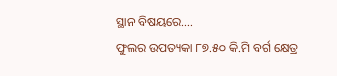ସ୍ଥାନ ବିଷୟରେ….
ଫୁଲର ଉପତ୍ୟକା ୮୭.୫୦ କି.ମି ବର୍ଗ କ୍ଷେତ୍ର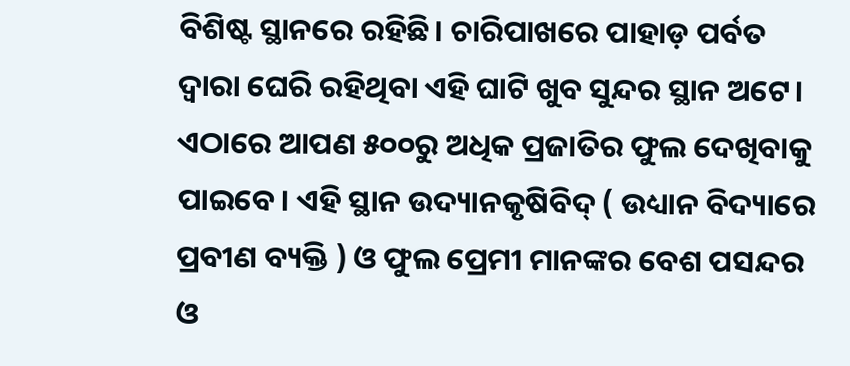ବିଶିଷ୍ଟ ସ୍ଥାନରେ ରହିଛି। ଚାରିପାଖରେ ପାହାଡ଼ ପର୍ବତ ଦ୍ୱାରା ଘେରି ରହିଥିବା ଏହି ଘାଟି ଖୁବ ସୁନ୍ଦର ସ୍ଥାନ ଅଟେ। ଏଠାରେ ଆପଣ ୫୦୦ରୁ ଅଧିକ ପ୍ରଜାତିର ଫୁଲ ଦେଖିବାକୁ ପାଇବେ। ଏହି ସ୍ଥାନ ଉଦ୍ୟାନକୃଷିବିଦ୍ ( ଉଧ୍ୟାନ ବିଦ୍ୟାରେ ପ୍ରବୀଣ ବ୍ୟକ୍ତି ) ଓ ଫୁଲ ପ୍ରେମୀ ମାନଙ୍କର ବେଶ ପସନ୍ଦର ଓ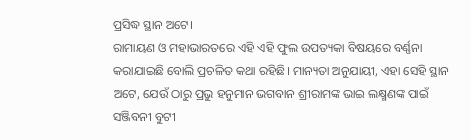ପ୍ରସିଦ୍ଧ ସ୍ଥାନ ଅଟେ।
ରାମାୟଣ ଓ ମହାଭାରତରେ ଏହି ଏହି ଫୁଲ ଉପତ୍ୟକା ବିଷୟରେ ବର୍ଣ୍ଣନା କରାଯାଇଛି ବୋଲି ପ୍ରଚଳିତ କଥା ରହିଛି। ମାନ୍ୟତା ଅନୁଯାୟୀ, ଏହା ସେହି ସ୍ଥାନ ଅଟେ, ଯେଉଁ ଠାରୁ ପ୍ରଭୁ ହନୁମାନ ଭଗବାନ ଶ୍ରୀରାମଙ୍କ ଭାଇ ଲକ୍ଷ୍ମଣଙ୍କ ପାଇଁ ସଞ୍ଜିବନୀ ବୁଟୀ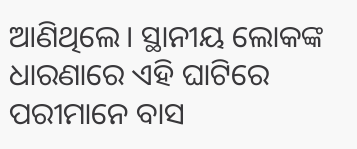ଆଣିଥିଲେ। ସ୍ଥାନୀୟ ଲୋକଙ୍କ ଧାରଣାରେ ଏହି ଘାଟିରେ ପରୀମାନେ ବାସ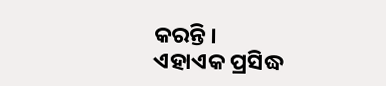କରନ୍ତି ।
ଏହାଏକ ପ୍ରସିଦ୍ଧ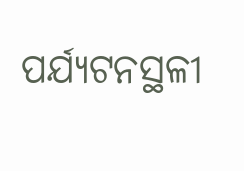ପର୍ଯ୍ୟଟନସ୍ଥଳୀ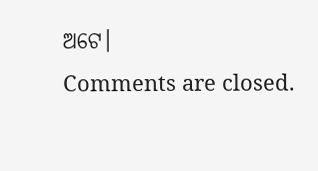ଅଟେ।
Comments are closed.